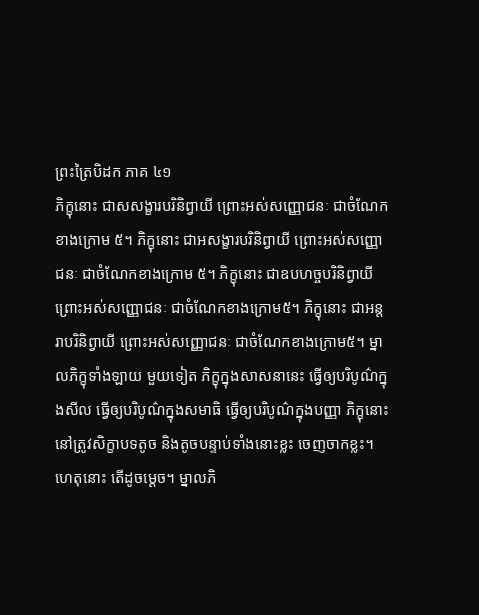ព្រះត្រៃបិដក ភាគ ៤១
ភិក្ខុនោះ ជាសសង្ខារបរិនិព្វាយី ព្រោះអស់សញ្ញោជនៈ ជាចំណែកខាងក្រោម ៥។ ភិក្ខុនោះ ជាអសង្ខារបរិនិព្វាយី ព្រោះអស់សញ្ញោជនៈ ជាចំណែកខាងក្រោម ៥។ ភិក្ខុនោះ ជាឧបហច្ចបរិនិព្វាយី ព្រោះអស់សញ្ញោជនៈ ជាចំណែកខាងក្រោម៥។ ភិក្ខុនោះ ជាអន្តរាបរិនិព្វាយី ព្រោះអស់សញ្ញោជនៈ ជាចំណែកខាងក្រោម៥។ ម្នាលភិក្ខុទាំងឡាយ មួយទៀត ភិក្ខុក្នុងសាសនានេះ ធ្វើឲ្យបរិបូណ៌ក្នុងសីល ធ្វើឲ្យបរិបូណ៌ក្នុងសមាធិ ធ្វើឲ្យបរិបូណ៌ក្នុងបញ្ញា ភិក្ខុនោះ នៅត្រូវសិក្ខាបទតូច និងតូចបន្ទាប់ទាំងនោះខ្លះ ចេញចាកខ្លះ។ ហេតុនោះ តើដូចម្ដេច។ ម្នាលភិ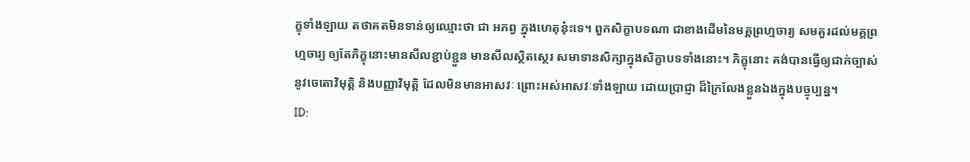ក្ខុទាំងឡាយ តថាគតមិនទាន់ឲ្យឈ្មោះថា ជា អភព្វ ក្នុងហេតុនុ៎ះទេ។ ពួកសិក្ខាបទណា ជាខាងដើមនៃមគ្គព្រហ្មចារ្យ សមគួរដល់មគ្គព្រហ្មចារ្យ ឲ្យតែភិក្ខុនោះមានសីលខ្ជាប់ខ្ជួន មានសីលស្ថិតស្ថេរ សមាទានសិក្សាក្នុងសិក្ខាបទទាំងនោះ។ ភិក្ខុនោះ គង់បានធ្វើឲ្យជាក់ច្បាស់ នូវចេតោវិមុត្តិ និងបញ្ញាវិមុត្តិ ដែលមិនមានអាសវៈ ព្រោះអស់អាសវៈទាំងឡាយ ដោយប្រាជ្ញា ដ៏ក្រៃលែងខ្លួនឯងក្នុងបច្ចុប្បន្ន។
ID: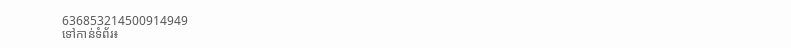636853214500914949
ទៅកាន់ទំព័រ៖